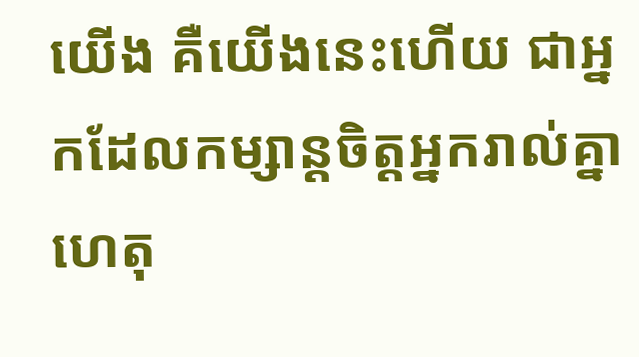យើង គឺយើងនេះហើយ ជាអ្នកដែលកម្សាន្តចិត្តអ្នករាល់គ្នា ហេតុ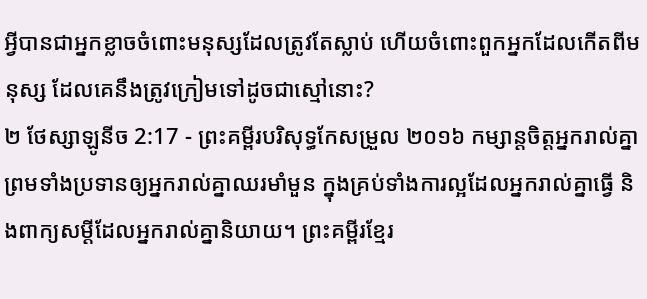អ្វីបានជាអ្នកខ្លាចចំពោះមនុស្សដែលត្រូវតែស្លាប់ ហើយចំពោះពួកអ្នកដែលកើតពីមនុស្ស ដែលគេនឹងត្រូវក្រៀមទៅដូចជាស្មៅនោះ?
២ ថែស្សាឡូនីច 2:17 - ព្រះគម្ពីរបរិសុទ្ធកែសម្រួល ២០១៦ កម្សាន្តចិត្តអ្នករាល់គ្នា ព្រមទាំងប្រទានឲ្យអ្នករាល់គ្នាឈរមាំមួន ក្នុងគ្រប់ទាំងការល្អដែលអ្នករាល់គ្នាធ្វើ និងពាក្យសម្ដីដែលអ្នករាល់គ្នានិយាយ។ ព្រះគម្ពីរខ្មែរ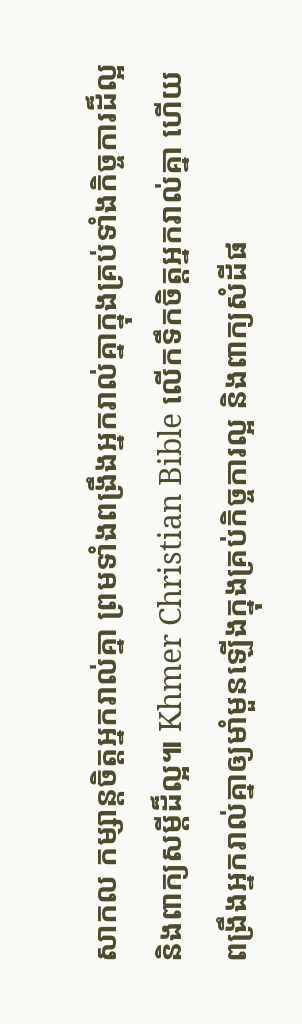សាកល កម្សាន្តចិត្តអ្នករាល់គ្នា ព្រមទាំងពង្រឹងអ្នករាល់គ្នាក្នុងគ្រប់ទាំងកិច្ចការដ៏ល្អ និងពាក្យសម្ដីដ៏ល្អ៕ Khmer Christian Bible លើកទឹកចិត្តអ្នករាល់គ្នា ហើយពង្រឹងអ្នករាល់គ្នាឲ្យមាំមួនឡើងក្នុងគ្រប់កិច្ចការល្អ និងពាក្យសំដីផ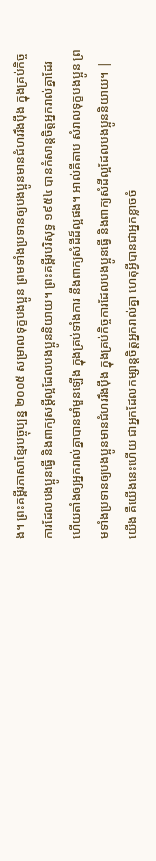ង។ ព្រះគម្ពីរភាសាខ្មែរបច្ចុប្បន្ន ២០០៥ សម្រាលទុក្ខបងប្អូន ព្រមទាំងប្រទានឲ្យបងប្អូនមានជំហររឹងប៉ឹង ក្នុងគ្រប់កិច្ចការដែលបងប្អូនធ្វើ និងពាក្យសម្ដីល្អដែលបងប្អូននិយាយ។ ព្រះគម្ពីរបរិសុទ្ធ ១៩៥៤ បានកំសាន្តចិត្តអ្នករាល់គ្នាដែរ ហើយតាំងឲ្យអ្នករាល់គ្នាបានមាំមួនឡើង ក្នុងគ្រប់ទាំងការ នឹងពាក្យសំដីដ៏ល្អផង។ អាល់គីតាប សំរាលទុក្ខបងប្អូន ព្រមទាំងប្រទានឲ្យបងប្អូនមានជំហររឹងប៉ឹង ក្នុងគ្រប់កិច្ចការដែលបងប្អូនធ្វើ និងពាក្យសំដីល្អដែលបងប្អូននិយាយ។ |
យើង គឺយើងនេះហើយ ជាអ្នកដែលកម្សាន្តចិត្តអ្នករាល់គ្នា ហេតុអ្វីបានជាអ្នកខ្លាចចំ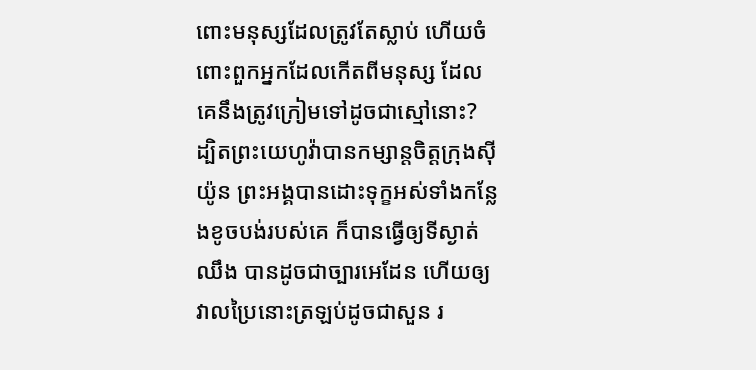ពោះមនុស្សដែលត្រូវតែស្លាប់ ហើយចំពោះពួកអ្នកដែលកើតពីមនុស្ស ដែលគេនឹងត្រូវក្រៀមទៅដូចជាស្មៅនោះ?
ដ្បិតព្រះយេហូវ៉ាបានកម្សាន្តចិត្តក្រុងស៊ីយ៉ូន ព្រះអង្គបានដោះទុក្ខអស់ទាំងកន្លែងខូចបង់របស់គេ ក៏បានធ្វើឲ្យទីស្ងាត់ឈឹង បានដូចជាច្បារអេដែន ហើយឲ្យវាលប្រៃនោះត្រឡប់ដូចជាសួន រ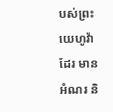បស់ព្រះយេហូវ៉ាដែរ មានអំណរ និ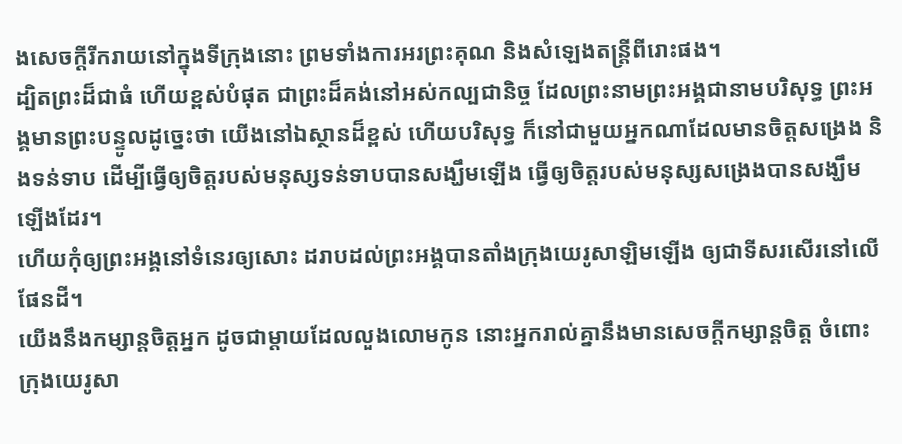ងសេចក្ដីរីករាយនៅក្នុងទីក្រុងនោះ ព្រមទាំងការអរព្រះគុណ និងសំឡេងតន្ត្រីពីរោះផង។
ដ្បិតព្រះដ៏ជាធំ ហើយខ្ពស់បំផុត ជាព្រះដ៏គង់នៅអស់កល្បជានិច្ច ដែលព្រះនាមព្រះអង្គជានាមបរិសុទ្ធ ព្រះអង្គមានព្រះបន្ទូលដូច្នេះថា យើងនៅឯស្ថានដ៏ខ្ពស់ ហើយបរិសុទ្ធ ក៏នៅជាមួយអ្នកណាដែលមានចិត្តសង្រេង និងទន់ទាប ដើម្បីធ្វើឲ្យចិត្តរបស់មនុស្សទន់ទាបបានសង្ឃឹមឡើង ធ្វើឲ្យចិត្តរបស់មនុស្សសង្រេងបានសង្ឃឹមឡើងដែរ។
ហើយកុំឲ្យព្រះអង្គនៅទំនេរឲ្យសោះ ដរាបដល់ព្រះអង្គបានតាំងក្រុងយេរូសាឡិមឡើង ឲ្យជាទីសរសើរនៅលើផែនដី។
យើងនឹងកម្សាន្តចិត្តអ្នក ដូចជាម្តាយដែលលួងលោមកូន នោះអ្នករាល់គ្នានឹងមានសេចក្ដីកម្សាន្តចិត្ត ចំពោះក្រុងយេរូសា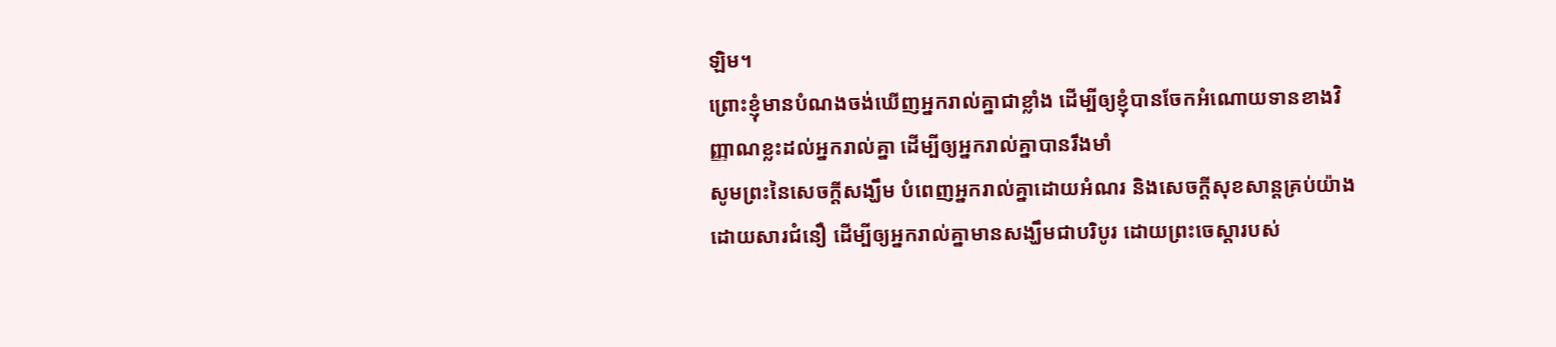ឡិម។
ព្រោះខ្ញុំមានបំណងចង់ឃើញអ្នករាល់គ្នាជាខ្លាំង ដើម្បីឲ្យខ្ញុំបានចែកអំណោយទានខាងវិញ្ញាណខ្លះដល់អ្នករាល់គ្នា ដើម្បីឲ្យអ្នករាល់គ្នាបានរឹងមាំ
សូមព្រះនៃសេចក្តីសង្ឃឹម បំពេញអ្នករាល់គ្នាដោយអំណរ និងសេចក្តីសុខសាន្តគ្រប់យ៉ាងដោយសារជំនឿ ដើម្បីឲ្យអ្នករាល់គ្នាមានសង្ឃឹមជាបរិបូរ ដោយព្រះចេស្តារបស់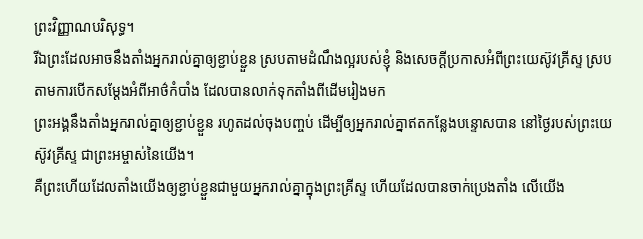ព្រះវិញ្ញាណបរិសុទ្ធ។
រីឯព្រះដែលអាចនឹងតាំងអ្នករាល់គ្នាឲ្យខ្ជាប់ខ្ជួន ស្របតាមដំណឹងល្អរបស់ខ្ញុំ និងសេចក្ដីប្រកាសអំពីព្រះយេស៊ូវគ្រីស្ទ ស្របតាមការបើកសម្ដែងអំពីអាថ៌កំបាំង ដែលបានលាក់ទុកតាំងពីដើមរៀងមក
ព្រះអង្គនឹងតាំងអ្នករាល់គ្នាឲ្យខ្ជាប់ខ្ជួន រហូតដល់ចុងបញ្ចប់ ដើម្បីឲ្យអ្នករាល់គ្នាឥតកន្លែងបន្ទោសបាន នៅថ្ងៃរបស់ព្រះយេស៊ូវគ្រីស្ទ ជាព្រះអម្ចាស់នៃយើង។
គឺព្រះហើយដែលតាំងយើងឲ្យខ្ជាប់ខ្ជួនជាមួយអ្នករាល់គ្នាក្នុងព្រះគ្រីស្ទ ហើយដែលបានចាក់ប្រេងតាំង លើយើង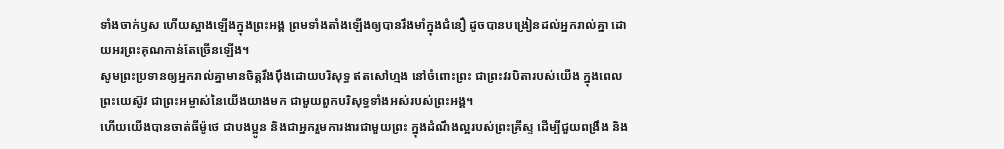ទាំងចាក់ឫស ហើយស្អាងឡើងក្នុងព្រះអង្គ ព្រមទាំងតាំងឡើងឲ្យបានរឹងមាំក្នុងជំនឿ ដូចបានបង្រៀនដល់អ្នករាល់គ្នា ដោយអរព្រះគុណកាន់តែច្រើនឡើង។
សូមព្រះប្រទានឲ្យអ្នករាល់គ្នាមានចិត្តរឹងប៉ឹងដោយបរិសុទ្ធ ឥតសៅហ្មង នៅចំពោះព្រះ ជាព្រះវរបិតារបស់យើង ក្នុងពេលព្រះយេស៊ូវ ជាព្រះអម្ចាស់នៃយើងយាងមក ជាមួយពួកបរិសុទ្ធទាំងអស់របស់ព្រះអង្គ។
ហើយយើងបានចាត់ធីម៉ូថេ ជាបងប្អូន និងជាអ្នករួមការងារជាមួយព្រះ ក្នុងដំណឹងល្អរបស់ព្រះគ្រីស្ទ ដើម្បីជួយពង្រឹង និង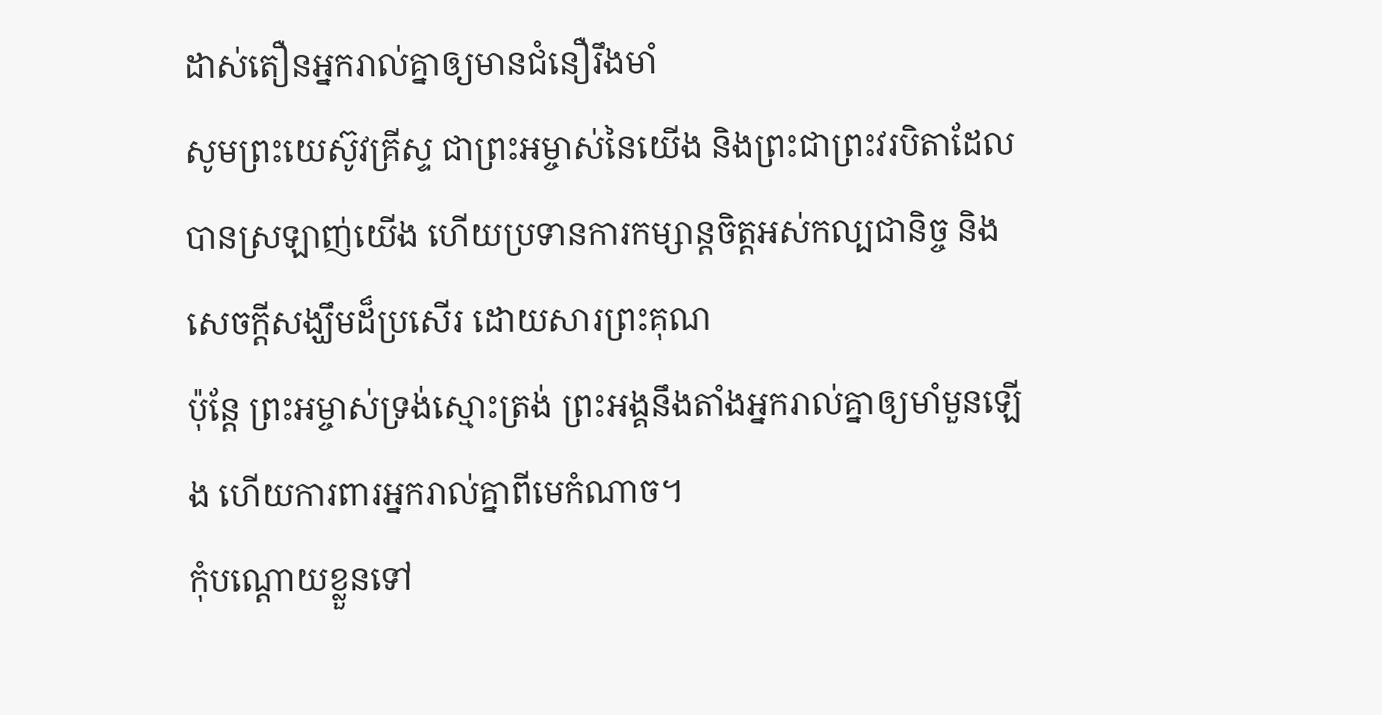ដាស់តឿនអ្នករាល់គ្នាឲ្យមានជំនឿរឹងមាំ
សូមព្រះយេស៊ូវគ្រីស្ទ ជាព្រះអម្ចាស់នៃយើង និងព្រះជាព្រះវរបិតាដែលបានស្រឡាញ់យើង ហើយប្រទានការកម្សាន្តចិត្តអស់កល្បជានិច្ច និងសេចក្ដីសង្ឃឹមដ៏ប្រសើរ ដោយសារព្រះគុណ
ប៉ុន្ដែ ព្រះអម្ចាស់ទ្រង់ស្មោះត្រង់ ព្រះអង្គនឹងតាំងអ្នករាល់គ្នាឲ្យមាំមួនឡើង ហើយការពារអ្នករាល់គ្នាពីមេកំណាច។
កុំបណ្តោយខ្លួនទៅ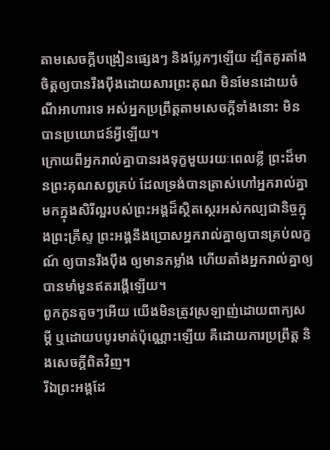តាមសេចក្ដីបង្រៀនផ្សេងៗ និងប្លែកៗឡើយ ដ្បិតគួរតាំងចិត្តឲ្យបានរឹងប៉ឹងដោយសារព្រះគុណ មិនមែនដោយចំណីអាហារទេ អស់អ្នកប្រព្រឹត្តតាមសេចក្តីទាំងនោះ មិនបានប្រយោជន៍អ្វីឡើយ។
ក្រោយពីអ្នករាល់គ្នាបានរងទុក្ខមួយរយៈពេលខ្លី ព្រះដ៏មានព្រះគុណសព្វគ្រប់ ដែលទ្រង់បានត្រាស់ហៅអ្នករាល់គ្នា មកក្នុងសិរីល្អរបស់ព្រះអង្គដ៏ស្ថិតស្ថេរអស់កល្បជានិច្ចក្នុងព្រះគ្រីស្ទ ព្រះអង្គនឹងប្រោសអ្នករាល់គ្នាឲ្យបានគ្រប់លក្ខណ៍ ឲ្យបានរឹងប៉ឹង ឲ្យមានកម្លាំង ហើយតាំងអ្នករាល់គ្នាឲ្យបានមាំមួនឥតរង្គើឡើយ។
ពួកកូនតូចៗអើយ យើងមិនត្រូវស្រឡាញ់ដោយពាក្យសម្ដី ឬដោយបបូរមាត់ប៉ុណ្ណោះឡើយ គឺដោយការប្រព្រឹត្ត និងសេចក្ដីពិតវិញ។
រីឯព្រះអង្គដែ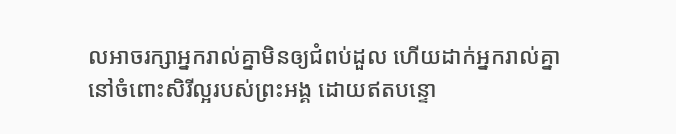លអាចរក្សាអ្នករាល់គ្នាមិនឲ្យជំពប់ដួល ហើយដាក់អ្នករាល់គ្នានៅចំពោះសិរីល្អរបស់ព្រះអង្គ ដោយឥតបន្ទោ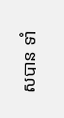សបាន ទាំ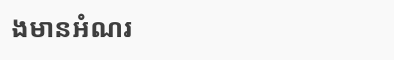ងមានអំណរ